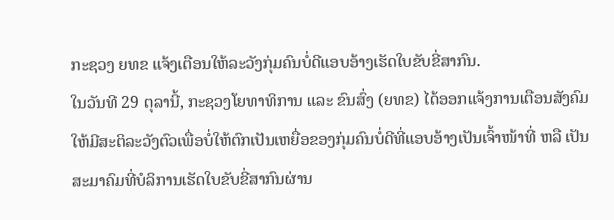ກະຊວງ ຍທຂ ແຈ້ງເຕືອນໃຫ້ລະວັງກຸ່ມຄົນບໍ່ດີແອບອ້າງເຮັດໃບຂັບຂີ່ສາກົນ.
ໃນວັນທີ 29 ຕຸລານີ້, ກະຊວງໂຍທາທິການ ແລະ ຂົນສົ່ງ (ຍທຂ) ໄດ້ອອກແຈ້ງການເຕືອນສັງຄົມໃຫ້ມີສະຕິລະວັງຕົວເພື່ອບໍ່ໃຫ້ຕົກເປັນເຫຍື່ອຂອງກຸ່ມຄົນບໍ່ດີທີ່ແອບອ້າງເປັນເຈົ້າໜ້າທີ່ ຫລື ເປັນສະມາຄົມທີ່ບໍລິການເຮັດໃບຂັບຂີ່ສາກົນຜ່ານ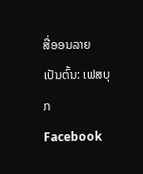ສື່ອອນລາຍ ເປັນຕົ້ນ: ເຟສບຸກ Facebook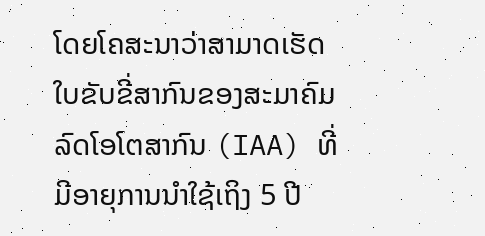ໂດຍໂຄສະນາວ່າສາມາດເຮັດໃບຂັບຂີ່ສາກົນຂອງສະມາຄົມລົດໂອໂຕສາກົນ (IAA) ທີ່ມີອາຍຸການນໍາໃຊ້ເຖິງ 5 ປີ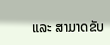ແລະ ສາມາດຂັບ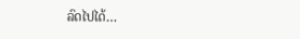ລົດໄປໄດ້…